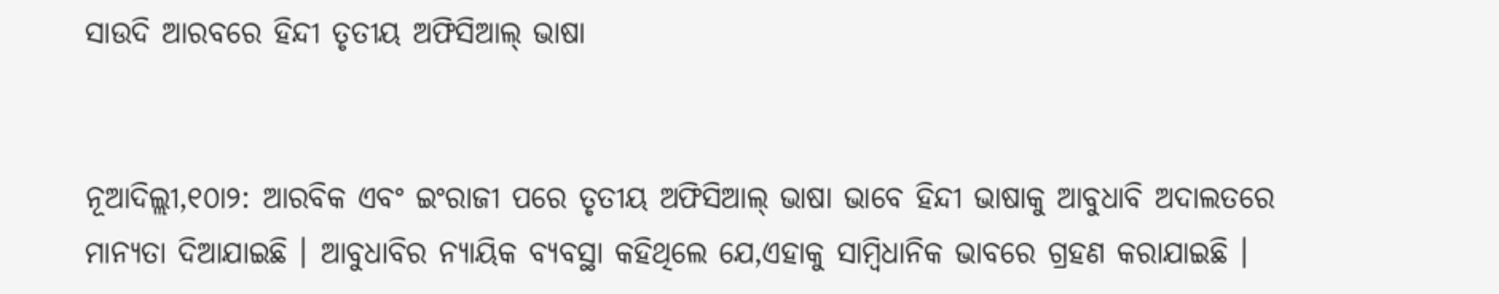ସାଉଦି ଆରବରେ ହିନ୍ଦୀ ତୃତୀୟ ଅଫିସିଆଲ୍ ଭାଷା


ନୂଆଦିଲ୍ଲୀ,୧୦ା୨: ଆରବିକ ଏବଂ ଇଂରାଜୀ ପରେ ତୃତୀୟ ଅଫିସିଆଲ୍ ଭାଷା ଭାବେ ହିନ୍ଦୀ ଭାଷାକୁ ଆବୁଧାବି ଅଦାଲତରେ ମାନ୍ୟତା ଦିଆଯାଇଛି । ଆବୁଧାବିର ନ୍ୟାୟିକ ବ୍ୟବସ୍ଥା କହିଥିଲେ ଯେ,ଏହାକୁ ସାମ୍ବିଧାନିକ ଭାବରେ ଗ୍ରହଣ କରାଯାଇଛି ।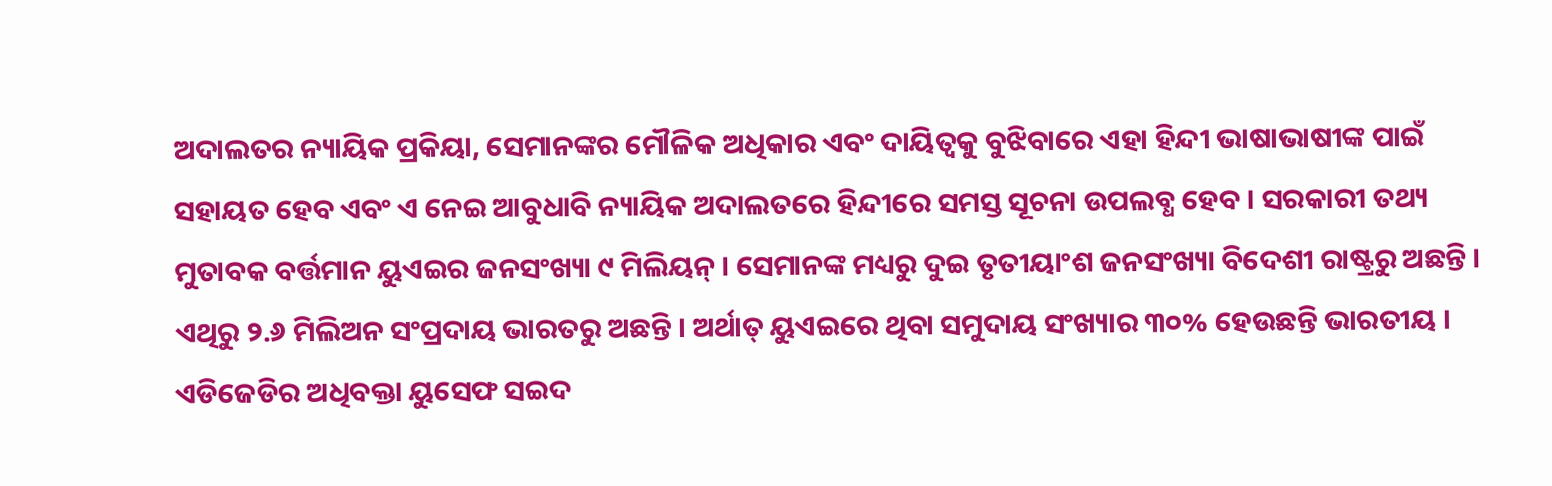ଅଦାଲତର ନ୍ୟାୟିକ ପ୍ରକିୟା, ସେମାନଙ୍କର ମୌଳିକ ଅଧିକାର ଏବଂ ଦାୟିତ୍ୱକୁ ବୁଝିବାରେ ଏହା ହିନ୍ଦୀ ଭାଷାଭାଷୀଙ୍କ ପାଇଁ ସହାୟତ ହେବ ଏବଂ ଏ ନେଇ ଆବୁଧାବି ନ୍ୟାୟିକ ଅଦାଲତରେ ହିନ୍ଦୀରେ ସମସ୍ତ ସୂଚନା ଉପଲବ୍ଧ ହେବ । ସରକାରୀ ତଥ୍ୟ ମୁତାବକ ବର୍ତ୍ତମାନ ୟୁଏଇର ଜନସଂଖ୍ୟା ୯ ମିଲିୟନ୍ । ସେମାନଙ୍କ ମଧ୍ୟରୁ ଦୁଇ ତୃତୀୟାଂଶ ଜନସଂଖ୍ୟା ବିଦେଶୀ ରାଷ୍ଟ୍ରରୁ ଅଛନ୍ତି । ଏଥିରୁ ୨.୬ ମିଲିଅନ ସଂପ୍ରଦାୟ ଭାରତରୁ ଅଛନ୍ତି । ଅର୍ଥାତ୍ ୟୁଏଇରେ ଥିବା ସମୁଦାୟ ସଂଖ୍ୟାର ୩୦% ହେଉଛନ୍ତି ଭାରତୀୟ । ଏଡିଜେଡିର ଅଧିବକ୍ତା ୟୁସେଫ ସଇଦ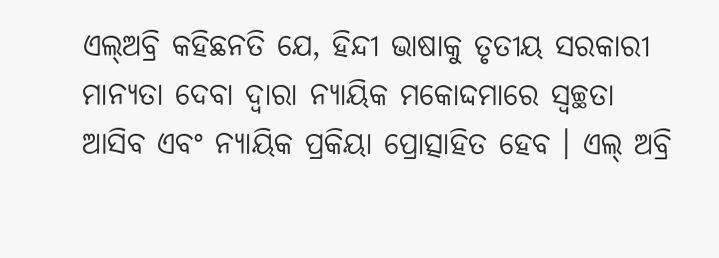ଏଲ୍ଅବ୍ରି କହିଛନତି ଯେ, ହିନ୍ଦୀ ଭାଷାକୁ ତୃତୀୟ ସରକାରୀ ମାନ୍ୟତା ଦେବା ଦ୍ୱାରା ନ୍ୟାୟିକ ମକୋଦ୍ଦମାରେ ସ୍ୱଚ୍ଛତା ଆସିବ ଏବଂ ନ୍ୟାୟିକ ପ୍ରକିୟା ପ୍ରୋତ୍ସାହିତ ହେବ । ଏଲ୍ ଅବ୍ରି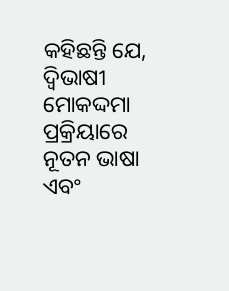କହିଛନ୍ତି ଯେ, ଦ୍ୱିଭାଷୀ ମୋକଦ୍ଦମା ପ୍ରକ୍ରିୟାରେ ନୂତନ ଭାଷା ଏବଂ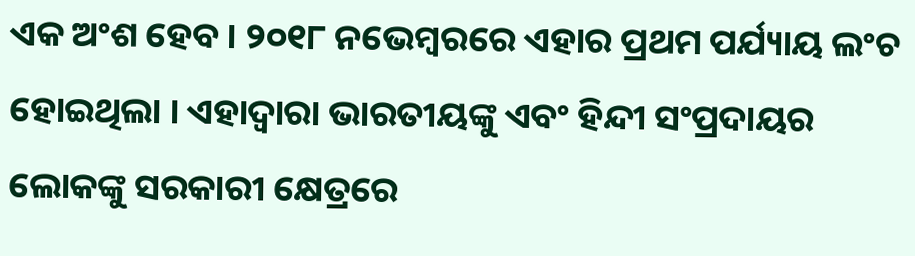ଏକ ଅଂଶ ହେବ । ୨୦୧୮ ନଭେମ୍ବରରେ ଏହାର ପ୍ରଥମ ପର୍ଯ୍ୟାୟ ଲଂଚ ହୋଇଥିଲା । ଏହାଦ୍ୱାରା ଭାରତୀୟଙ୍କୁ ଏବଂ ହିନ୍ଦୀ ସଂପ୍ରଦାୟର ଲୋକଙ୍କୁ ସରକାରୀ କ୍ଷେତ୍ରରେ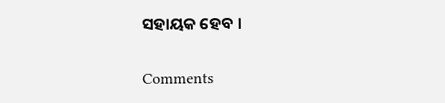ସହାୟକ ହେବ ।

Comments